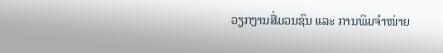ວຽກງານສື່ມວນຊົນ ແລະ ການພິມຈໍາໜ່າຍ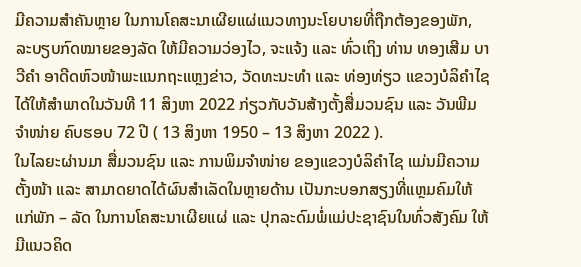ມີຄວາມສໍາຄັນຫຼາຍ ໃນການໂຄສະນາເຜີຍແຜ່ແນວທາງນະໂຍບາຍທີ່ຖືກຕ້ອງຂອງພັກ, ລະບຽບກົດໝາຍຂອງລັດ ໃຫ້ມີຄວາມວ່ອງໄວ, ຈະແຈ້ງ ແລະ ທົ່ວເຖິງ ທ່ານ ທອງເສີມ ບາວີຄໍາ ອາດີດຫົວໜ້າພະແນກຖະແຫຼງຂ່າວ, ວັດທະນະທຳ ແລະ ທ່ອງທ່ຽວ ແຂວງບໍລິຄຳໄຊ ໄດ້ໃຫ້ສຳພາດໃນວັນທີ 11 ສິງຫາ 2022 ກ່ຽວກັບວັນສ້າງຕັ້ງສື່ມວນຊົນ ແລະ ວັນພີມຈໍາໜ່າຍ ຄົບຮອບ 72 ປີ ( 13 ສິງຫາ 1950 – 13 ສິງຫາ 2022 ).
ໃນໄລຍະຜ່ານມາ ສື່ມວນຊົນ ແລະ ການພິມຈໍາໜ່າຍ ຂອງແຂວງບໍລິຄຳໄຊ ແມ່ນມີຄວາມຕັ້ງໜ້າ ແລະ ສາມາດຍາດໄດ້ຜົນສໍາເລັດໃນຫຼາຍດ້ານ ເປັນກະບອກສຽງທີ່ແຫຼມຄົມໃຫ້ແກ່ພັກ – ລັດ ໃນການໂຄສະນາເຜີຍແຜ່ ແລະ ປຸກລະດົມພໍ່ແມ່ປະຊາຊົນໃນທົ່ວສັງຄົມ ໃຫ້ມີແນວຄິດ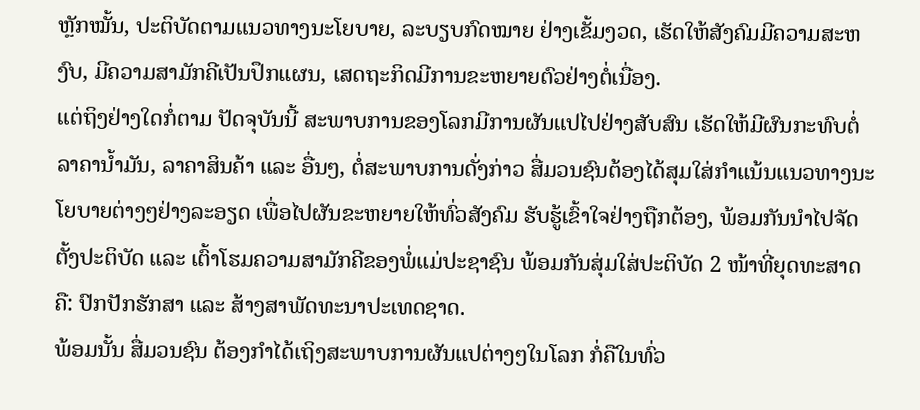ຫຼັກໝັ້ນ, ປະຕິບັດຕາມແນວທາງນະໂຍບາຍ, ລະບຽບກົດໝາຍ ຢ່າງເຂັ້ມງວດ, ເຮັດໃຫ້ສັງຄົມມີຄວາມສະຫງົບ, ມີຄວາມສາມັກຄີເປັນປຶກແຜນ, ເສດຖະກິດມີການຂະຫຍາຍຕົວຢ່າງຕໍ່ເນື່ອງ.
ແຕ່ຖິງຢ່າງໃດກໍ່ຕາມ ປັດຈຸບັນນີ້ ສະພາບການຂອງໂລກມີການຜັນແປໄປຢ່າງສັບສົນ ເຮັດໃຫ້ມີຜົນກະທົບຕໍ່ລາຄານໍ້າມັນ, ລາຄາສິນຄ້າ ແລະ ອື່ນໆ, ຕໍ່ສະພາບການດັ່ງກ່າວ ສື່ມວນຊົນຕ້ອງໄດ້ສຸມໃສ່ກໍາແນ້ນແນວທາງນະໂຍບາຍຕ່າງໆຢ່າງລະອຽດ ເພື່ອໄປຜັນຂະຫຍາຍໃຫ້ທົ່ວສັງຄົມ ຮັບຮູ້ເຂົ້າໃຈຢ່າງຖືກຕ້ອງ, ພ້ອມກັນນໍາໄປຈັດຕັ້ງປະຕິບັດ ແລະ ເຕົ້າໂຮມຄວາມສາມັກຄີຂອງພໍ່ແມ່ປະຊາຊົນ ພ້ອມກັນສຸ່ມໃສ່ປະຕິບັດ 2 ໜ້າທີ່ຍຸດທະສາດ ຄື: ປົກປັກຮັກສາ ແລະ ສ້າງສາພັດທະນາປະເທດຊາດ.
ພ້ອມນັ້ນ ສື່ມວນຊົນ ຕ້ອງກໍາໄດ້ເຖິງສະພາບການຜັນແປຕ່າງໆໃນໂລກ ກໍ່ຄືໃນທົ່ວ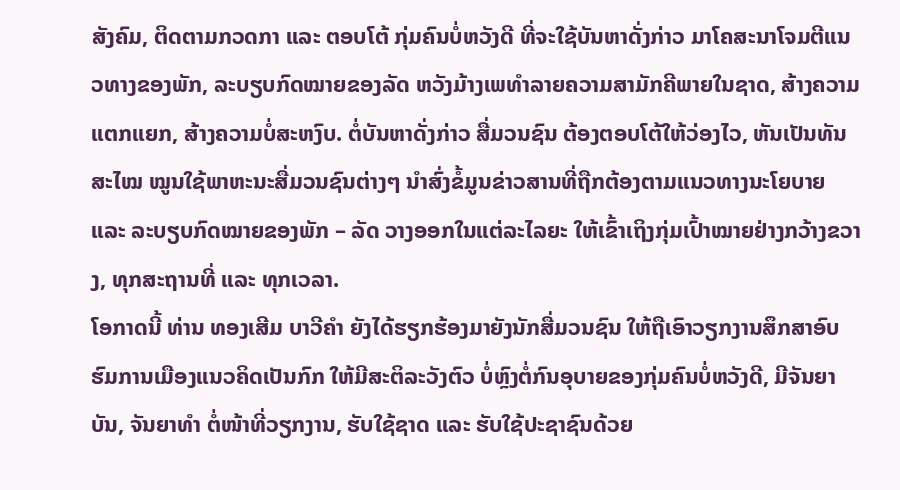ສັງຄົມ, ຕິດຕາມກວດກາ ແລະ ຕອບໂຕ້ ກຸ່ມຄົນບໍ່ຫວັງດີ ທີ່ຈະໃຊ້ບັນຫາດັ່ງກ່າວ ມາໂຄສະນາໂຈມຕີແນວທາງຂອງພັກ, ລະບຽບກົດໝາຍຂອງລັດ ຫວັງມ້າງເພທຳລາຍຄວາມສາມັກຄີພາຍໃນຊາດ, ສ້າງຄວາມແຕກແຍກ, ສ້າງຄວາມບໍ່ສະຫງົບ. ຕໍ່ບັນຫາດັ່ງກ່າວ ສື່ມວນຊົນ ຕ້ອງຕອບໂຕ້ໃຫ້ວ່ອງໄວ, ຫັນເປັນທັນສະໄໝ ໝູນໃຊ້ພາຫະນະສື່ມວນຊົນຕ່າງໆ ນໍາສົ່ງຂໍ້ມູນຂ່າວສານທີ່ຖືກຕ້ອງຕາມແນວທາງນະໂຍບາຍ ແລະ ລະບຽບກົດໝາຍຂອງພັກ – ລັດ ວາງອອກໃນແຕ່ລະໄລຍະ ໃຫ້ເຂົ້າເຖິງກຸ່ມເປົ້າໝາຍຢ່າງກວ້າງຂວາງ, ທຸກສະຖານທີ່ ແລະ ທຸກເວລາ.
ໂອກາດນີ້ ທ່ານ ທອງເສີມ ບາວີຄໍາ ຍັງໄດ້ຮຽກຮ້ອງມາຍັງນັກສື່ມວນຊົນ ໃຫ້ຖືເອົາວຽກງານສຶກສາອົບຮົມການເມືອງແນວຄິດເປັນກົກ ໃຫ້ມີສະຕິລະວັງຕົວ ບໍ່ຫຼົງຕໍ່ກົນອຸບາຍຂອງກຸ່ມຄົນບໍ່ຫວັງດີ, ມີຈັນຍາບັນ, ຈັນຍາທຳ ຕໍ່ໜ້າທີ່ວຽກງານ, ຮັບໃຊ້ຊາດ ແລະ ຮັບໃຊ້ປະຊາຊົນດ້ວຍ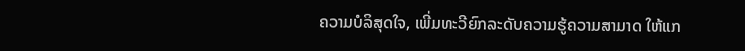ຄວາມບໍລິສຸດໃຈ, ເພີ່ມທະວີຍົກລະດັບຄວາມຮູ້ຄວາມສາມາດ ໃຫ້ແກ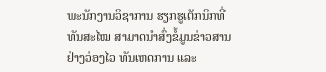ພະນັກງານວິຊາການ ຮຽກຮູເຕັກນິກທີ່ທັນສະໄໝ ສາມາດນໍາສົ່ງຂໍ້ມູນຂ່າວສານ ຢ່າງວ່ອງໄວ ທັນເຫດການ ແລະ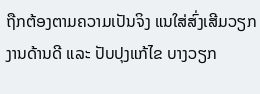ຖືກຕ້ອງຕາມຄວາມເປັນຈິງ ແນໃສ່ສົ່ງເສີມວຽກງານດ້ານດີ ແລະ ປັບປຸງແກ້ໄຂ ບາງວຽກ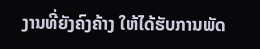ງານທີ່ຍັງຄົງຄ້າງ ໃຫ້ໄດ້ຮັບການພັດ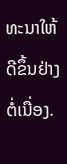ທະນາໃຫ້ດີຂຶ້ນຢ່າງຕໍ່ເນື່ອງ.